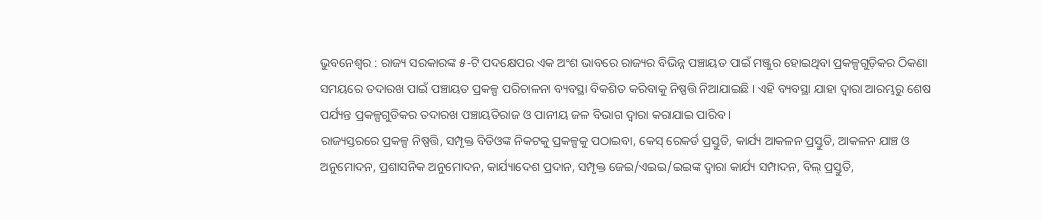ଭୁବନେଶ୍ୱର : ରାଜ୍ୟ ସରକାରଙ୍କ ୫-ଟି ପଦକ୍ଷେପର ଏକ ଅଂଶ ଭାବରେ ରାଜ୍ୟର ବିଭିନ୍ନ ପଞ୍ଚାୟତ ପାଇଁ ମଞ୍ଜୁର ହୋଇଥିବା ପ୍ରକଳ୍ପଗୁଡ଼ିକର ଠିକଣା ସମୟରେ ତଦାରଖ ପାଇଁ ପଞ୍ଚାୟତ ପ୍ରକଳ୍ପ ପରିଚାଳନା ବ୍ୟବସ୍ଥା ବିକଶିତ କରିବାକୁ ନିଷ୍ପତ୍ତି ନିଆଯାଇଛି । ଏହି ବ୍ୟବସ୍ଥା ଯାହା ଦ୍ୱାରା ଆରମ୍ଭରୁ ଶେଷ ପର୍ଯ୍ୟନ୍ତ ପ୍ରକଳ୍ପଗୁଡିକର ତଦାରଖ ପଞ୍ଚାୟତିରାଜ ଓ ପାନୀୟ ଜଳ ବିଭାଗ ଦ୍ୱାରା କରାଯାଇ ପାରିବ ।
ରାଜ୍ୟସ୍ତରରେ ପ୍ରକଳ୍ପ ନିଷ୍ପତ୍ତି, ସମ୍ପୃକ୍ତ ବିଡିଓଙ୍କ ନିକଟକୁ ପ୍ରକଳ୍ପକୁ ପଠାଇବା, କେସ୍ ରେକର୍ଡ ପ୍ରସ୍ତୁତି, କାର୍ଯ୍ୟ ଆକଳନ ପ୍ରସ୍ତୁତି, ଆକଳନ ଯାଞ୍ଚ ଓ ଅନୁମୋଦନ, ପ୍ରଶାସନିକ ଅନୁମୋଦନ, କାର୍ଯ୍ୟାଦେଶ ପ୍ରଦାନ, ସମ୍ପୃକ୍ତ ଜେଇ/ଏଇଇ/ଇଇଙ୍କ ଦ୍ୱାରା କାର୍ଯ୍ୟ ସମ୍ପାଦନ, ବିଲ୍ ପ୍ରସ୍ତୁତି,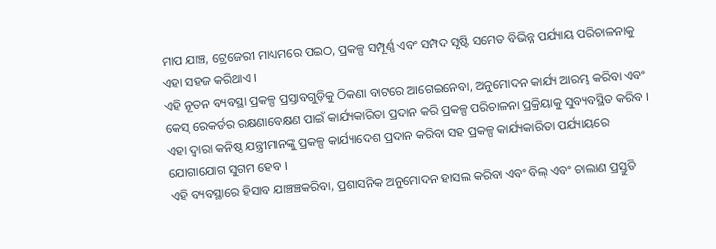ମାପ ଯାଞ୍ଚ, ଟ୍ରେଜେରୀ ମାଧ୍ୟମରେ ପଇଠ, ପ୍ରକଳ୍ପ ସମ୍ପୂର୍ଣ୍ଣ ଏବଂ ସମ୍ପଦ ସୃଷ୍ଟି ସମେତ ବିଭିନ୍ନ ପର୍ଯ୍ୟାୟ ପରିଚାଳନାକୁ ଏହା ସହଜ କରିଥାଏ ।
ଏହି ନୂତନ ବ୍ୟବସ୍ଥା ପ୍ରକଳ୍ପ ପ୍ରସ୍ତାବଗୁଡ଼ିକୁ ଠିକଣା ବାଟରେ ଆଗେଇନେବା, ଅନୁମୋଦନ କାର୍ଯ୍ୟ ଆରମ୍ଭ କରିବା ଏବଂ କେସ୍ ରେକର୍ଡର ରକ୍ଷଣାବେକ୍ଷଣ ପାଇଁ କାର୍ଯ୍ୟକାରିତା ପ୍ରଦାନ କରି ପ୍ରକଳ୍ପ ପରିଚାଳନା ପ୍ରକ୍ରିୟାକୁ ସୁବ୍ୟବସ୍ଥିତ କରିବ । ଏହା ଦ୍ୱାରା କନିଷ୍ଠ ଯନ୍ତ୍ରୀମାନଙ୍କୁ ପ୍ରକଳ୍ପ କାର୍ଯ୍ୟାଦେଶ ପ୍ରଦାନ କରିବା ସହ ପ୍ରକଳ୍ପ କାର୍ଯ୍ୟକାରିତା ପର୍ଯ୍ୟାୟରେ ଯୋଗାଯୋଗ ସୁଗମ ହେବ ।
ଏହି ବ୍ୟବସ୍ଥାରେ ହିସାବ ଯାଞ୍ଚଞ୍ଚକରିବା, ପ୍ରଶାସନିକ ଅନୁମୋଦନ ହାସଲ କରିବା ଏବଂ ବିଲ୍ ଏବଂ ଚାଲାଣ ପ୍ରସ୍ତୁତି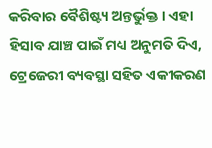କରିବାର ବୈଶିଷ୍ଟ୍ୟ ଅନ୍ତର୍ଭୁକ୍ତ । ଏହା ହିସାବ ଯାଞ୍ଚ ପାଇଁ ମଧ୍ୟ ଅନୁମତି ଦିଏ, ଟ୍ରେଜେରୀ ବ୍ୟବସ୍ଥା ସହିତ ଏକୀକରଣ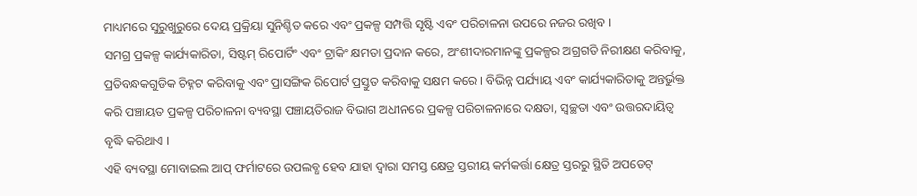ମାଧ୍ୟମରେ ସୁରୁଖୁରୁରେ ଦେୟ ପ୍ରକ୍ରିୟା ସୁନିଶ୍ଚିତ କରେ ଏବଂ ପ୍ରକଳ୍ପ ସମ୍ପତ୍ତି ସୃଷ୍ଟି ଏବଂ ପରିଚାଳନା ଉପରେ ନଜର ରଖିବ ।
ସମଗ୍ର ପ୍ରକଳ୍ପ କାର୍ଯ୍ୟକାରିତା, ସିଷ୍ଟମ୍ ରିପୋର୍ଟିଂ ଏବଂ ଟ୍ରାକିଂ କ୍ଷମତା ପ୍ରଦାନ କରେ, ଅଂଶୀଦାରମାନଙ୍କୁ ପ୍ରକଳ୍ପର ଅଗ୍ରଗତି ନିରୀକ୍ଷଣ କରିବାକୁ, ପ୍ରତିବନ୍ଧକଗୁଡିକ ଚିହ୍ନଟ କରିବାକୁ ଏବଂ ପ୍ରାସଙ୍ଗିକ ରିପୋର୍ଟ ପ୍ରସ୍ତୁତ କରିବାକୁ ସକ୍ଷମ କରେ । ବିଭିନ୍ନ ପର୍ଯ୍ୟାୟ ଏବଂ କାର୍ଯ୍ୟକାରିତାକୁ ଅନ୍ତର୍ଭୁକ୍ତ କରି ପଞ୍ଚାୟତ ପ୍ରକଳ୍ପ ପରିଚାଳନା ବ୍ୟବସ୍ଥା ପଞ୍ଚାୟତିରାଜ ବିଭାଗ ଅଧୀନରେ ପ୍ରକଳ୍ପ ପରିଚାଳନାରେ ଦକ୍ଷତା, ସ୍ୱଚ୍ଛତା ଏବଂ ଉତ୍ତରଦାୟିତ୍ୱ ବୃଦ୍ଧି କରିଥାଏ ।
ଏହି ବ୍ୟବସ୍ଥା ମୋବାଇଲ ଆପ୍ ଫର୍ମାଟରେ ଉପଲବ୍ଧ ହେବ ଯାହା ଦ୍ୱାରା ସମସ୍ତ କ୍ଷେତ୍ର ସ୍ତରୀୟ କର୍ମକର୍ତ୍ତା କ୍ଷେତ୍ର ସ୍ତରରୁ ସ୍ଥିତି ଅପଡେଟ୍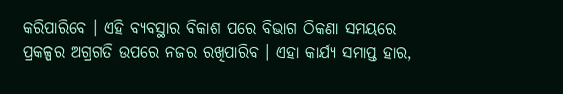କରିପାରିବେ । ଏହି ବ୍ୟବସ୍ଥାର ବିକାଶ ପରେ ବିଭାଗ ଠିକଣା ସମୟରେ ପ୍ରକଳ୍ପର ଅଗ୍ରଗତି ଉପରେ ନଜର ରଖିପାରିବ । ଏହା କାର୍ଯ୍ୟ ସମାପ୍ତ ହାର,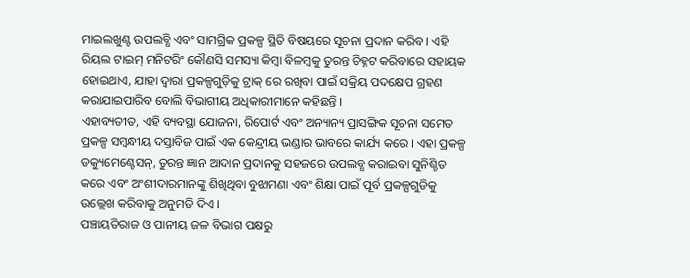ମାଇଲଖୁଣ୍ଟ ଉପଲବ୍ଧି ଏବଂ ସାମଗ୍ରିକ ପ୍ରକଳ୍ପ ସ୍ଥିତି ବିଷୟରେ ସୂଚନା ପ୍ରଦାନ କରିବ । ଏହି ରିୟଲ ଟାଇମ୍ ମନିଟରିଂ କୌଣସି ସମସ୍ୟା କିମ୍ବା ବିଳମ୍ବକୁ ତୁରନ୍ତ ଚିହ୍ନଟ କରିବାରେ ସହାୟକ ହୋଇଥାଏ, ଯାହା ଦ୍ୱାରା ପ୍ରକଳ୍ପଗୁଡ଼ିକୁ ଟ୍ରାକ୍ ରେ ରଖିବା ପାଇଁ ସକ୍ରିୟ ପଦକ୍ଷେପ ଗ୍ରହଣ କରାଯାଇପାରିବ ବୋଲି ବିଭାଗୀୟ ଅଧିକାରୀମାନେ କହିଛନ୍ତି ।
ଏହାବ୍ୟତୀତ, ଏହି ବ୍ୟବସ୍ଥା ଯୋଜନା, ରିପୋର୍ଟ ଏବଂ ଅନ୍ୟାନ୍ୟ ପ୍ରାସଙ୍ଗିକ ସୂଚନା ସମେତ ପ୍ରକଳ୍ପ ସମ୍ବନ୍ଧୀୟ ଦସ୍ତାବିଜ ପାଇଁ ଏକ କେନ୍ଦ୍ରୀୟ ଭଣ୍ଡାର ଭାବରେ କାର୍ଯ୍ୟ କରେ । ଏହା ପ୍ରକଳ୍ପ ଡକ୍ୟୁମେଣ୍ଟେସନ୍, ତୁରନ୍ତ ଜ୍ଞାନ ଆଦାନ ପ୍ରଦାନକୁ ସହଜରେ ଉପଲବ୍ଧ କରାଇବା ସୁନିଶ୍ଚିତ କରେ ଏବଂ ଅଂଶୀଦାରମାନଙ୍କୁ ଶିଖିଥିବା ବୁଝାମଣା ଏବଂ ଶିକ୍ଷା ପାଇଁ ପୂର୍ବ ପ୍ରକଳ୍ପଗୁଡିକୁ ଉଲ୍ଲେଖ କରିବାକୁ ଅନୁମତି ଦିଏ ।
ପଞ୍ଚାୟତିରାଜ ଓ ପାନୀୟ ଜଳ ବିଭାଗ ପକ୍ଷରୁ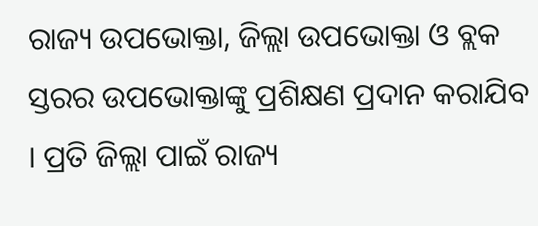ରାଜ୍ୟ ଉପଭୋକ୍ତା, ଜିଲ୍ଲା ଉପଭୋକ୍ତା ଓ ବ୍ଲକ ସ୍ତରର ଉପଭୋକ୍ତାଙ୍କୁ ପ୍ରଶିକ୍ଷଣ ପ୍ରଦାନ କରାଯିବ । ପ୍ରତି ଜିଲ୍ଲା ପାଇଁ ରାଜ୍ୟ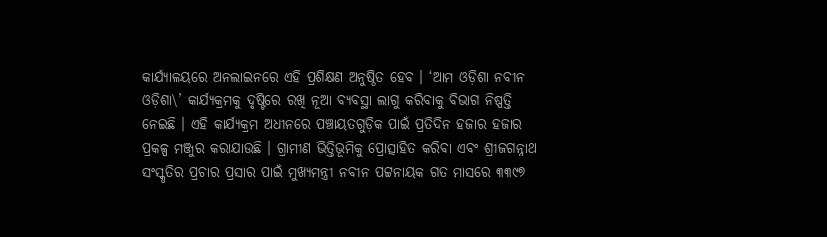କାର୍ଯ୍ୟାଳୟରେ ଅନଲାଇନରେ ଏହି ପ୍ରଶିକ୍ଷଣ ଅନୁଷ୍ଠିତ ହେବ । ‘ଆମ ଓଡ଼ିଶା ନବୀନ ଓଡ଼ିଶା\’ କାର୍ଯ୍ୟକ୍ରମକୁ ଦୃଷ୍ଟିରେ ରଖି ନୂଆ ବ୍ୟବସ୍ଥା ଲାଗୁ କରିବାକୁ ବିଭାଗ ନିଷ୍ପତ୍ତି ନେଇଛି । ଏହି କାର୍ଯ୍ୟକ୍ରମ ଅଧୀନରେ ପଞ୍ଚାୟତଗୁଡ଼ିକ ପାଇଁ ପ୍ରତିଦିନ ହଜାର ହଜାର ପ୍ରକଳ୍ପ ମଞ୍ଜୁର କରାଯାଉଛି । ଗ୍ରାମୀଣ ଭିତ୍ତିଭୂମିକୁ ପ୍ରୋତ୍ସାହିତ କରିବା ଏବଂ ଶ୍ରୀଜଗନ୍ନାଥ ସଂସ୍କୃତିର ପ୍ରଚାର ପ୍ରସାର ପାଇଁ ମୁଖ୍ୟମନ୍ତ୍ରୀ ନବୀନ ପଟ୍ଟନାୟକ ଗତ ମାସରେ ୩୩୯୭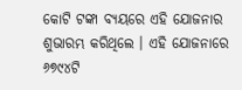କୋଟି ଟଙ୍କା ବ୍ୟୟରେ ଏହି ଯୋଜନାର ଶୁଭାରମ୍ଭ କରିଥିଲେ । ଏହି ଯୋଜନାରେ ୬୭୯୪ଟି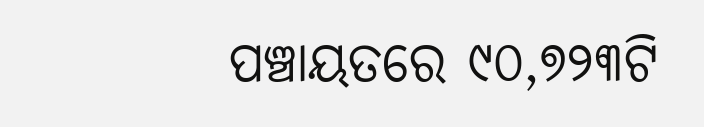ପଞ୍ଚାୟତରେ ୯୦,୭୨୩ଟି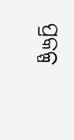ପ୍ରକଳ୍ପ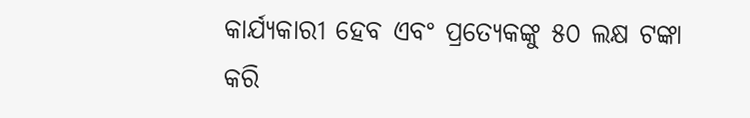କାର୍ଯ୍ୟକାରୀ ହେବ ଏବଂ ପ୍ରତ୍ୟେକଙ୍କୁ ୫୦ ଲକ୍ଷ ଟଙ୍କା କରି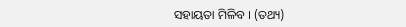ସହାୟତା ମିଳିବ । (ତଥ୍ୟ)